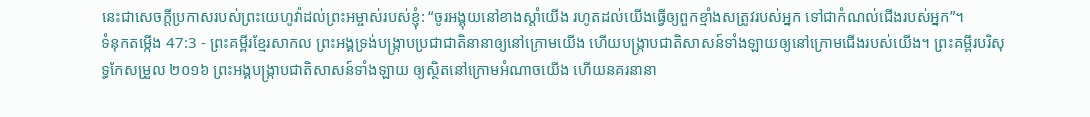នេះជាសេចក្ដីប្រកាសរបស់ព្រះយេហូវ៉ាដល់ព្រះអម្ចាស់របស់ខ្ញុំ: “ចូរអង្គុយនៅខាងស្ដាំយើង រហូតដល់យើងធ្វើឲ្យពួកខ្មាំងសត្រូវរបស់អ្នក ទៅជាកំណល់ជើងរបស់អ្នក”។
ទំនុកតម្កើង 47:3 - ព្រះគម្ពីរខ្មែរសាកល ព្រះអង្គទ្រង់បង្ក្រាបប្រជាជាតិនានាឲ្យនៅក្រោមយើង ហើយបង្ក្រាបជាតិសាសន៍ទាំងឡាយឲ្យនៅក្រោមជើងរបស់យើង។ ព្រះគម្ពីរបរិសុទ្ធកែសម្រួល ២០១៦ ព្រះអង្គបង្ក្រាបជាតិសាសន៍ទាំងឡាយ ឲ្យស្ថិតនៅក្រោមអំណាចយើង ហើយនគរនានា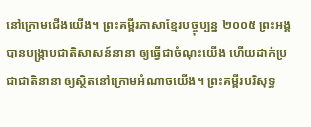នៅក្រោមជើងយើង។ ព្រះគម្ពីរភាសាខ្មែរបច្ចុប្បន្ន ២០០៥ ព្រះអង្គបានបង្ក្រាបជាតិសាសន៍នានា ឲ្យធ្វើជាចំណុះយើង ហើយដាក់ប្រជាជាតិនានា ឲ្យស្ថិតនៅក្រោមអំណាចយើង។ ព្រះគម្ពីរបរិសុទ្ធ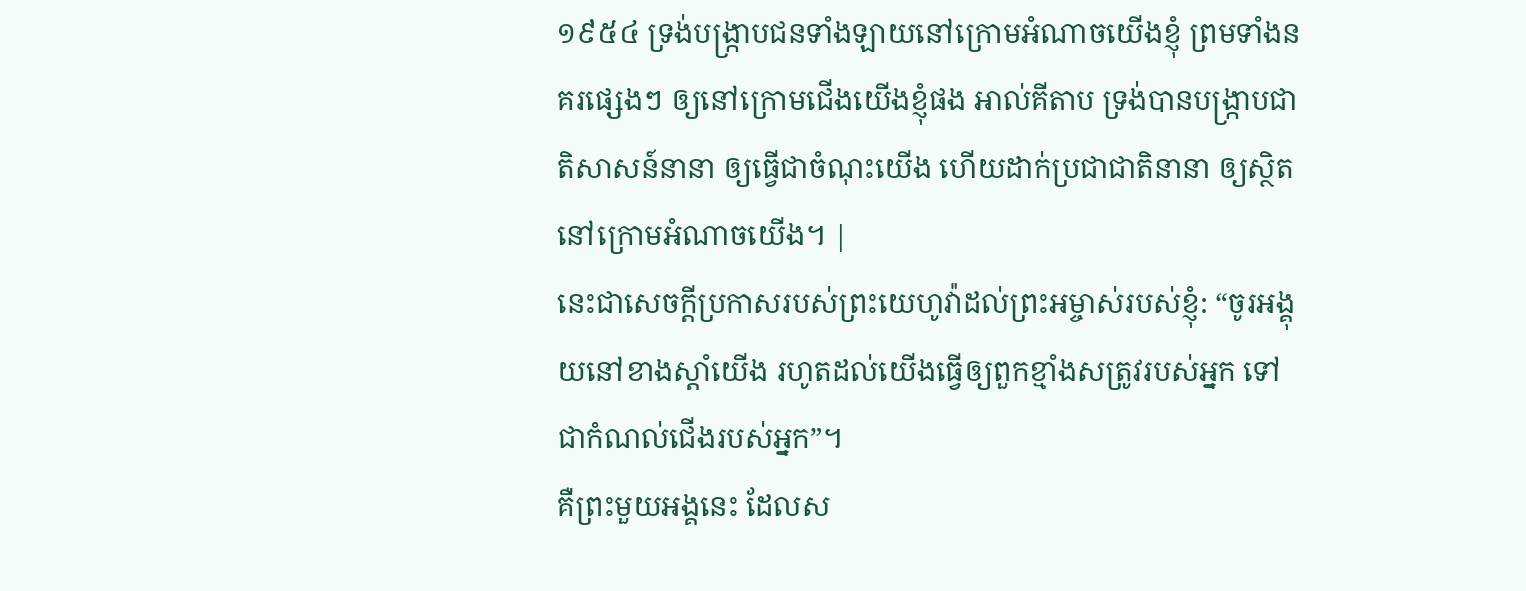១៩៥៤ ទ្រង់បង្ក្រាបជនទាំងឡាយនៅក្រោមអំណាចយើងខ្ញុំ ព្រមទាំងនគរផ្សេងៗ ឲ្យនៅក្រោមជើងយើងខ្ញុំផង អាល់គីតាប ទ្រង់បានបង្ក្រាបជាតិសាសន៍នានា ឲ្យធ្វើជាចំណុះយើង ហើយដាក់ប្រជាជាតិនានា ឲ្យស្ថិតនៅក្រោមអំណាចយើង។ |
នេះជាសេចក្ដីប្រកាសរបស់ព្រះយេហូវ៉ាដល់ព្រះអម្ចាស់របស់ខ្ញុំ: “ចូរអង្គុយនៅខាងស្ដាំយើង រហូតដល់យើងធ្វើឲ្យពួកខ្មាំងសត្រូវរបស់អ្នក ទៅជាកំណល់ជើងរបស់អ្នក”។
គឺព្រះមួយអង្គនេះ ដែលស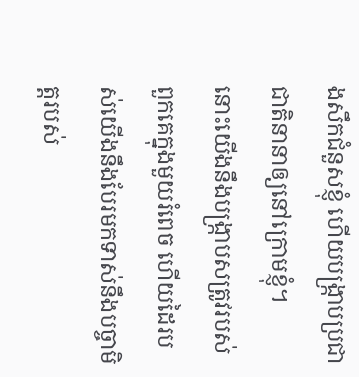ងសឹកជំនួសខ្ញុំ ហើយបង្ក្រាបប្រជាជាតិនានាឲ្យនៅក្រោមខ្ញុំ។
នោះយើងនឹងបង្ក្រាបសត្រូវរបស់ពួកគេក្នុងមួយរំពេច ហើយដៃរបស់យើងនឹងបែរមកទាស់នឹងបច្ចាមិត្តរបស់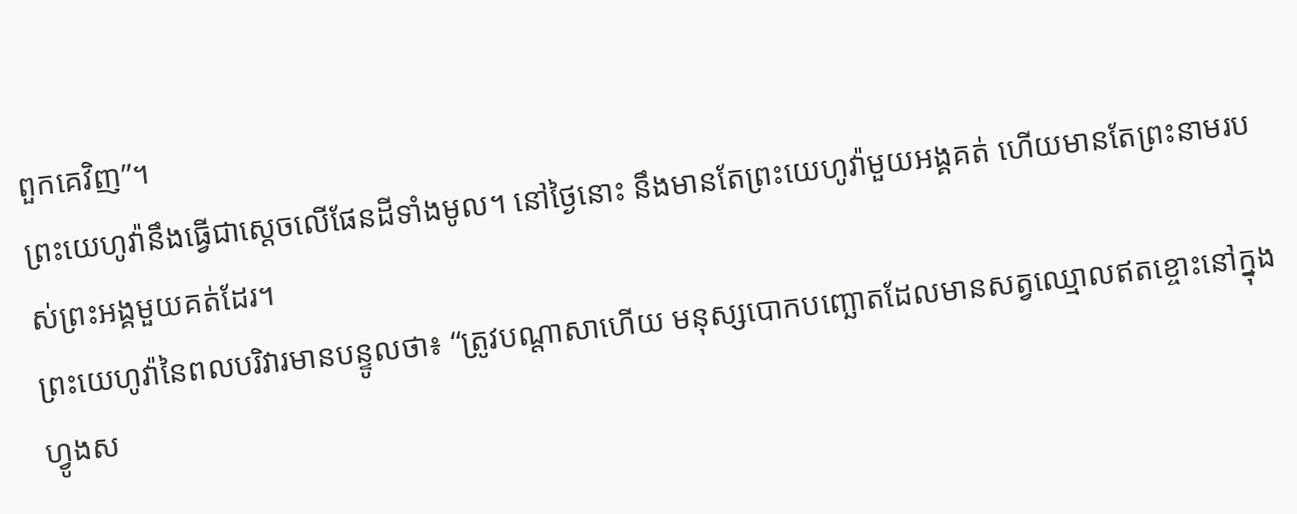ពួកគេវិញ”។
ព្រះយេហូវ៉ានឹងធ្វើជាស្ដេចលើផែនដីទាំងមូល។ នៅថ្ងៃនោះ នឹងមានតែព្រះយេហូវ៉ាមួយអង្គគត់ ហើយមានតែព្រះនាមរបស់ព្រះអង្គមួយគត់ដែរ។
ព្រះយេហូវ៉ានៃពលបរិវារមានបន្ទូលថា៖ “ត្រូវបណ្ដាសាហើយ មនុស្សបោកបញ្ឆោតដែលមានសត្វឈ្មោលឥតខ្ចោះនៅក្នុងហ្វូងស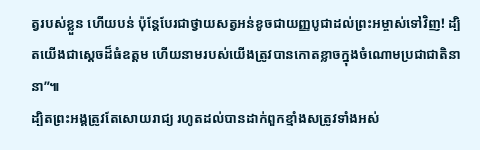ត្វរបស់ខ្លួន ហើយបន់ ប៉ុន្តែបែរជាថ្វាយសត្វអន់ខូចជាយញ្ញបូជាដល់ព្រះអម្ចាស់ទៅវិញ! ដ្បិតយើងជាស្ដេចដ៏ធំឧត្ដម ហើយនាមរបស់យើងត្រូវបានកោតខ្លាចក្នុងចំណោមប្រជាជាតិនានា”៕
ដ្បិតព្រះអង្គត្រូវតែសោយរាជ្យ រហូតដល់បានដាក់ពួកខ្មាំងសត្រូវទាំងអស់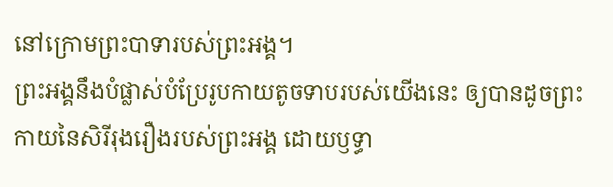នៅក្រោមព្រះបាទារបស់ព្រះអង្គ។
ព្រះអង្គនឹងបំផ្លាស់បំប្រែរូបកាយតូចទាបរបស់យើងនេះ ឲ្យបានដូចព្រះកាយនៃសិរីរុងរឿងរបស់ព្រះអង្គ ដោយឫទ្ធា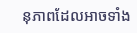នុភាពដែលអាចទាំង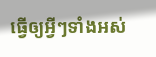ធ្វើឲ្យអ្វីៗទាំងអស់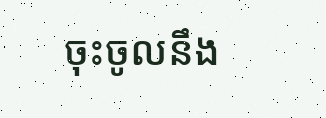ចុះចូលនឹង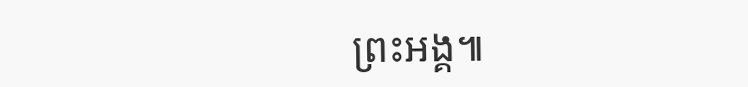ព្រះអង្គ៕